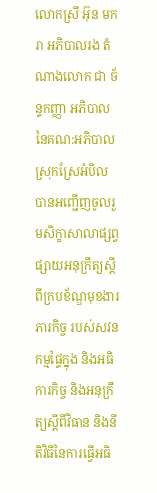លោកស្រី អ៊ុន មករា អភិបាលរង តំណាងលោក ជា ច័ន្ទកញ្ញា អភិបាល នៃគណ:អភិបាលស្រុកស្រែអំបិល បានអញ្ជើញចូលរួមសិក្ខាសាលាផ្សព្វផ្សាយអនុក្រឹត្យស្ដីពីក្របខ័ណ្ឌមុខងារ ភារកិច្ច របស់សវនកម្មផ្ទៃក្នុង និងអធិការកិច្ច និងអនុក្រឹត្យស្ដីពីវិធាន និងនីតិវិធីនៃការធ្វើអធិ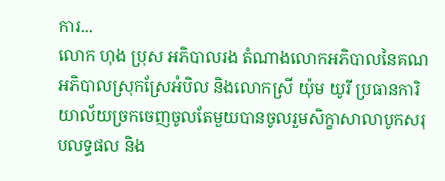ការ...
លោក ហុង ប្រុស ឣភិបាលរង តំណាងលោកឣភិបាលនៃគណឣភិបាលស្រុកស្រែឣំបិល និងលោកស្រី យ៉ុម យូរី ប្រធានការិយាល័យច្រកចេញចូលតែមួយបានចូលរួមសិក្ខាសាលាបូកសរុបលទ្ធផល និង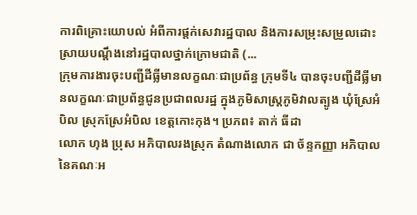ការពិគ្រោះយោបល់ អំពីការផ្តក់សេវារដ្ឋបាល និងការសម្រុះសម្រួលដោះស្រាយបណ្តឹងនៅរដ្ឋបាលថ្នាក់ក្រោមជាតិ (...
ក្រុមការងារចុះបញ្ជីដីធ្លីមានលក្ខណៈជាប្រព័ន្ធ ក្រុមទី៤ បានចុះបញ្ជីដីធ្លីមានលក្ខណៈជាប្រព័ន្ធជូនប្រជាពលរដ្ឋ ក្នុងភូមិសាស្ត្រភូមិវាលត្បូង ឃុំស្រែអំបិល ស្រុកស្រែអំបិល ខេត្តកោះកុង។ ប្រភព៖ តាក់ ធីដា
លោក ហុង ប្រុស អភិបាលរងស្រុក តំណាងលោក ជា ច័ន្ទកញ្ញា អភិបាល នៃគណៈអ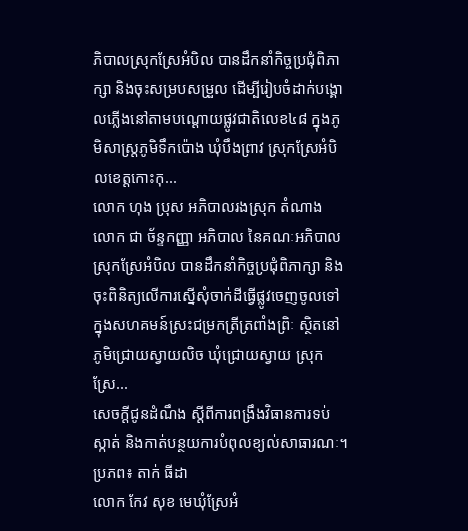ភិបាលស្រុកស្រែអំបិល បានដឹកនាំកិច្ចប្រជុំពិភាក្សា និងចុះសម្របសម្រួល ដើម្បីរៀបចំដាក់បង្គោលភ្លើងនៅតាមបណ្ដោយផ្លូវជាតិលេខ៤៨ ក្នុងភូមិសាស្ត្រភូមិទឹកប៉ោង ឃុំបឹងព្រាវ ស្រុកស្រែអំបិលខេត្តកោះកុ...
លោក ហុង ប្រុស អភិបាលរងស្រុក តំណាង លោក ជា ច័ន្ទកញ្ញា អភិបាល នៃគណៈអភិបាលស្រុកស្រែអំបិល បានដឹកនាំកិច្ចប្រជុំពិភាក្សា និងចុះពិនិត្យលើការស្នើសុំចាក់ដីធ្វើផ្លូវចេញចូលទៅក្នុងសហគមន៍ស្រះជម្រកត្រីត្រពាំងព្រិៈ ស្ថិតនៅភូមិជ្រោយស្វាយលិច ឃុំជ្រោយស្វាយ ស្រុកស្រែ...
សេចក្ដីជូនដំណឹង ស្ដីពីការពង្រឹងវិធានការទប់ស្កាត់ និងកាត់បន្ថយការបំពុលខ្យល់សាធារណៈ។ ប្រភព៖ តាក់ ធីដា
លោក កែវ សុខ មេឃុំស្រែអំ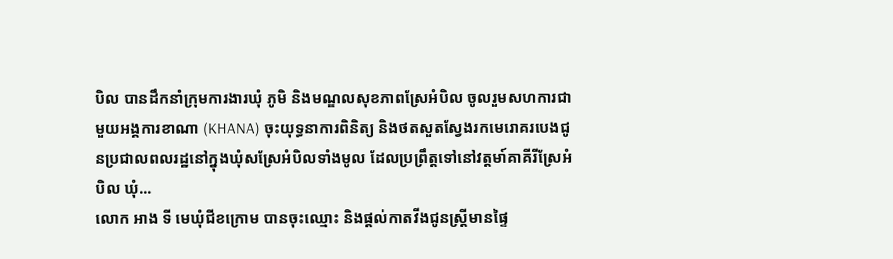បិល បានដឹកនាំក្រុមការងារឃុំ ភូមិ និងមណ្ឌលសុខភាពស្រែអំបិល ចូលរួមសហការជាមួយអង្គការខាណា (KHANA) ចុះយុទ្ធនាការពិនិត្យ និងថតសួតស្វែងរកមេរោគរបេងជូនប្រជាលពលរដ្ឋនៅក្នុងឃុំសស្រែអំបិលទាំងមូល ដែលប្រព្រឹត្តទៅនៅវត្តមា៍គាគីរីស្រែអំបិល ឃុំ...
លោក អាង ទី មេឃុំជីខក្រោម បានចុះឈ្មោះ និងផ្តល់កាតវីងជូនស្រ្តីមានផ្ទៃ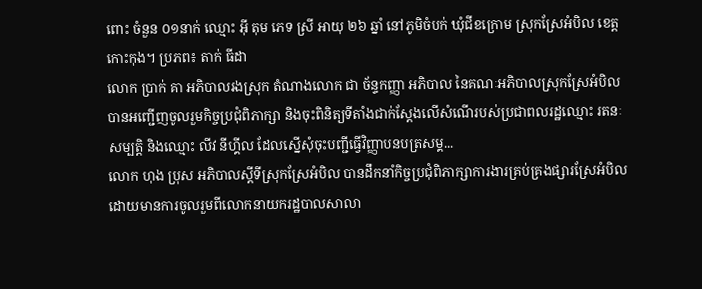ពោះ ចំនួន ០១នាក់ ឈ្មោះ អុី តុម ភេទ ស្រី អាយុ ២៦ ឆ្នាំ នៅភូមិចំបក់ ឃុំជីខក្រោម ស្រុកស្រែអំបិល ខេត្តកោះកុង។ ប្រភព៖ តាក់ ធីដា
លោក ប្រាក់ គា អភិបាលរងស្រុក តំណាងលោក ជា ច័ន្ទកញ្ញា អភិបាល នៃគណៈអភិបាលស្រុកស្រែអំបិល បានអញ្ជើញចូលរួមកិច្ចប្រជុំពិភាក្សា និងចុះពិនិត្យទីតាំងជាក់ស្ដែងលើសំណើរបស់ប្រជាពលរដ្ឋឈ្មោះ រតនៈ សម្បត្តិ និងឈ្មោះ លីវ នីហ្គីល ដែលស្នើសុំចុះបញ្ជីធ្វើវិញ្ញាបនបត្រសម្គ...
លោក ហុង ប្រុស អភិបាលស្តីទីស្រុកស្រែអំបិល បានដឹកនាំកិច្ចប្រជុំពិភាក្សាការងារគ្រប់គ្រងផ្សារស្រែអំបិល ដោយមានការចូលរួមពីលោកនាយករដ្ឋបាលសាលា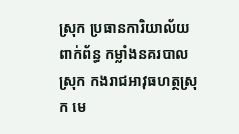ស្រុក ប្រធានការិយាល័យពាក់ព័ន្ធ កម្លាំងនគរបាលស្រុក កងរាជអាវុធហត្ថស្រុក មេ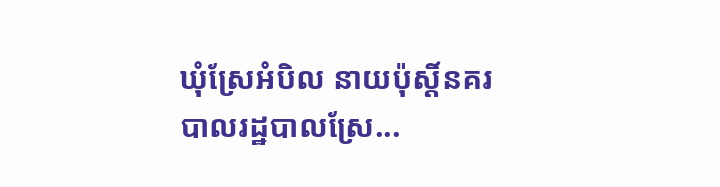ឃុំស្រែអំបិល នាយប៉ុស្តិ៍នគរបាលរដ្ឋបាលស្រែ...